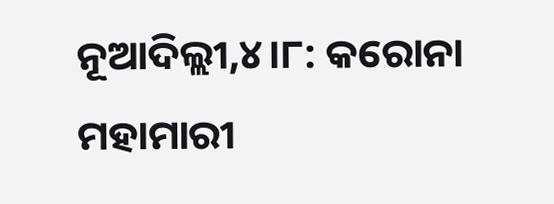ନୂଆଦିଲ୍ଲୀ,୪।୮: କରୋନା ମହାମାରୀ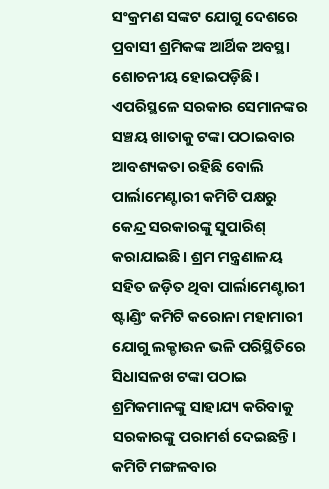ସଂକ୍ରମଣ ସଙ୍କଟ ଯୋଗୁ ଦେଶରେ ପ୍ରବାସୀ ଶ୍ରମିକଙ୍କ ଆର୍ଥିକ ଅବସ୍ଥା ଶୋଚନୀୟ ହୋଇପଡ଼ିଛି। ଏପରିସ୍ଥଳେ ସରକାର ସେମାନଙ୍କର ସଞ୍ଚୟ ଖାତାକୁ ଟଙ୍କା ପଠାଇବାର ଆବଶ୍ୟକତା ରହିଛି ବୋଲି ପାର୍ଲାମେଣ୍ଟାରୀ କମିଟି ପକ୍ଷରୁ କେନ୍ଦ୍ର ସରକାରଙ୍କୁ ସୁପାରିଶ୍ କରାଯାଇଛି। ଶ୍ରମ ମନ୍ତ୍ରଣାଳୟ ସହିତ ଜଡ଼ିତ ଥିବା ପାର୍ଲାମେଣ୍ଟାରୀ ଷ୍ଟାଣ୍ଡିଂ କମିଟି କରୋନା ମହାମାରୀ ଯୋଗୁ ଲକ୍ଡାଉନ ଭଳି ପରିସ୍ଥିତିରେ ସିଧାସଳଖ ଟଙ୍କା ପଠାଇ ଶ୍ରମିକମାନଙ୍କୁ ସାହାଯ୍ୟ କରିବାକୁ ସରକାରଙ୍କୁ ପରାମର୍ଶ ଦେଇଛନ୍ତି। କମିଟି ମଙ୍ଗଳବାର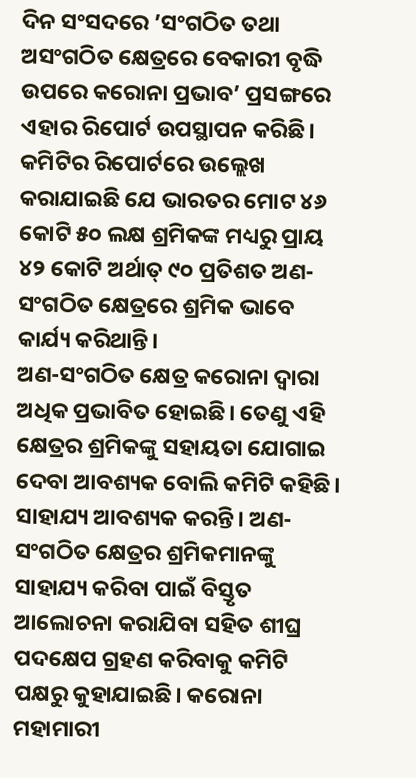ଦିନ ସଂସଦରେ ’ସଂଗଠିତ ତଥା ଅସଂଗଠିତ କ୍ଷେତ୍ରରେ ବେକାରୀ ବୃଦ୍ଧି ଉପରେ କରୋନା ପ୍ରଭାବ’ ପ୍ରସଙ୍ଗରେ ଏହାର ରିପୋର୍ଟ ଉପସ୍ଥାପନ କରିଛି। କମିଟିର ରିପୋର୍ଟରେ ଉଲ୍ଲେଖ କରାଯାଇଛି ଯେ ଭାରତର ମୋଟ ୪୬ କୋଟି ୫୦ ଲକ୍ଷ ଶ୍ରମିକଙ୍କ ମଧ୍ୟରୁ ପ୍ରାୟ ୪୨ କୋଟି ଅର୍ଥାତ୍ ୯୦ ପ୍ରତିଶତ ଅଣ-ସଂଗଠିତ କ୍ଷେତ୍ରରେ ଶ୍ରମିକ ଭାବେ କାର୍ଯ୍ୟ କରିଥାନ୍ତି।
ଅଣ-ସଂଗଠିତ କ୍ଷେତ୍ର କରୋନା ଦ୍ୱାରା ଅଧିକ ପ୍ରଭାବିତ ହୋଇଛି। ତେଣୁ ଏହି କ୍ଷେତ୍ରର ଶ୍ରମିକଙ୍କୁ ସହାୟତା ଯୋଗାଇ ଦେବା ଆବଶ୍ୟକ ବୋଲି କମିଟି କହିଛି। ସାହାଯ୍ୟ ଆବଶ୍ୟକ କରନ୍ତି। ଅଣ-ସଂଗଠିତ କ୍ଷେତ୍ରର ଶ୍ରମିକମାନଙ୍କୁ ସାହାଯ୍ୟ କରିବା ପାଇଁ ବିସ୍ତୃତ ଆଲୋଚନା କରାଯିବା ସହିତ ଶୀଘ୍ର ପଦକ୍ଷେପ ଗ୍ରହଣ କରିବାକୁ କମିଟି ପକ୍ଷରୁ କୁହାଯାଇଛି। କରୋନା ମହାମାରୀ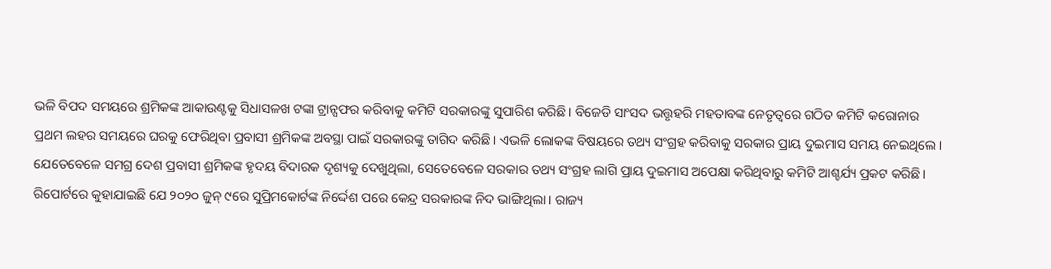ଭଳି ବିପଦ ସମୟରେ ଶ୍ରମିକଙ୍କ ଆକାଉଣ୍ଟକୁ ସିଧାସଳଖ ଟଙ୍କା ଟ୍ରାନ୍ସଫର କରିବାକୁ କମିଟି ସରକାରଙ୍କୁ ସୁପାରିଶ କରିଛି। ବିଜେଡି ସାଂସଦ ଭତ୍ତୃହରି ମହତାବଙ୍କ ନେତୃତ୍ୱରେ ଗଠିତ କମିଟି କରୋନାର ପ୍ରଥମ ଲହର ସମୟରେ ଘରକୁ ଫେରିଥିବା ପ୍ରବାସୀ ଶ୍ରମିକଙ୍କ ଅବସ୍ଥା ପାଇଁ ସରକାରଙ୍କୁ ତାଗିଦ କରିଛି। ଏଭଳି ଲୋକଙ୍କ ବିଷୟରେ ତଥ୍ୟ ସଂଗ୍ରହ କରିବାକୁ ସରକାର ପ୍ରାୟ ଦୁଇମାସ ସମୟ ନେଇଥିଲେ। ଯେତେବେଳେ ସମଗ୍ର ଦେଶ ପ୍ରବାସୀ ଶ୍ରମିକଙ୍କ ହୃଦୟ ବିଦାରକ ଦୃଶ୍ୟକୁ ଦେଖୁଥିଲା, ସେତେବେଳେ ସରକାର ତଥ୍ୟ ସଂଗ୍ରହ ଲାଗି ପ୍ରାୟ ଦୁଇମାସ ଅପେକ୍ଷା କରିଥିବାରୁ କମିଟି ଆଶ୍ଚର୍ଯ୍ୟ ପ୍ରକଟ କରିଛି।
ରିପୋର୍ଟରେ କୁହାଯାଇଛି ଯେ ୨୦୨୦ ଜୁନ୍ ୯ରେ ସୁପ୍ରିମକୋର୍ଟଙ୍କ ନିର୍ଦ୍ଦେଶ ପରେ କେନ୍ଦ୍ର ସରକାରଙ୍କ ନିଦ ଭାଙ୍ଗିଥିଲା। ରାଜ୍ୟ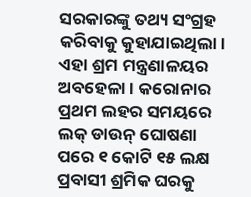ସରକାରଙ୍କୁ ତଥ୍ୟ ସଂଗ୍ରହ କରିବାକୁ କୁହାଯାଇଥିଲା। ଏହା ଶ୍ରମ ମନ୍ତ୍ରଣାଳୟର ଅବହେଳା। କରୋନାର ପ୍ରଥମ ଲହର ସମୟରେ ଲକ୍ ଡାଉନ୍ ଘୋଷଣା ପରେ ୧ କୋଟି ୧୫ ଲକ୍ଷ ପ୍ରବାସୀ ଶ୍ରମିକ ଘରକୁ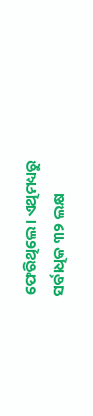ଫେରିଥିଲେ। ଏଥିମଧ୍ୟରୁ ସର୍ବାଧିକ ୩୨ ଲକ୍ଷ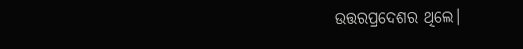ଉତ୍ତରପ୍ରଦେଶର ଥିଲେ।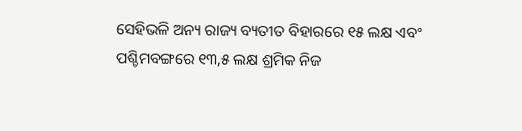ସେହିଭଳି ଅନ୍ୟ ରାଜ୍ୟ ବ୍ୟତୀତ ବିହାରରେ ୧୫ ଲକ୍ଷ ଏବଂ ପଶ୍ଚିମବଙ୍ଗରେ ୧୩,୫ ଲକ୍ଷ ଶ୍ରମିକ ନିଜ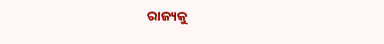ରାଜ୍ୟକୁ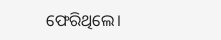ଫେରିଥିଲେ।